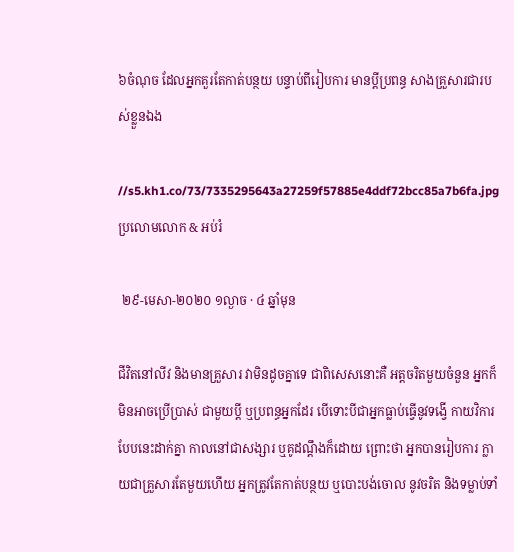៦ចំណុច ដែលអ្នកគួរតែកាត់បន្ថយ បន្ទាប់ពីរៀបការ មានប្ដីប្រពន្ធ សាងគ្រួសារជារបស់ខ្លួនឯង

//s5.kh1.co/73/7335295643a27259f57885e4ddf72bcc85a7b6fa.jpg
ប្រលោមលោក & អប់រំ

 ២៩-មេសា-២០២០ ១ល្ងាច · ៤ ឆ្នាំមុន

ជីវិតនៅលីវ និងមានគ្រួសារ វាមិនដូចគ្នាទេ ជាពិសេសនោះគឺ អត្តចរិតមួយចំនួន អ្នកក៏មិនអាចប្រើប្រាស់ ជាមួយប្ដី ឬប្រពន្ធអ្នកដែរ បើទោះបីជាអ្នកធ្លាប់ធ្វើនូវទង្វើ កាយវិការបែបនេះដាក់គ្នា កាលនៅជាសង្សារ ឬគូដណ្ដឹងក៏ដោយ ព្រោះថា អ្នកបានរៀបការ ក្លាយជាគ្រួសារតែមួយហើយ អ្នកត្រូវតែកាត់បន្ថយ ឬបោះបង់ចោល នូវចរិត និងទម្លាប់ទាំ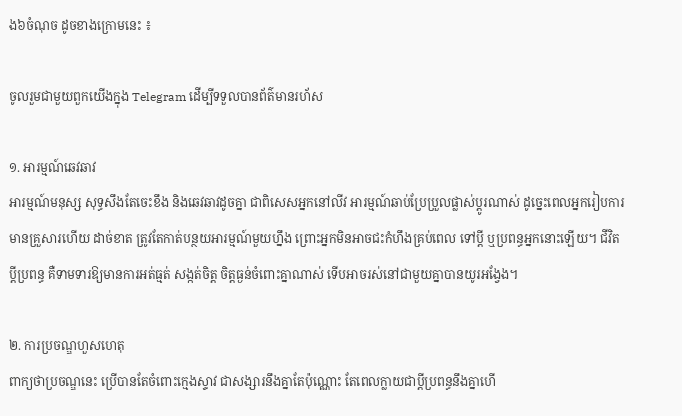ង៦ចំណុច ដូចខាងក្រោមនេះ ៖

ចូលរួមជាមួយពួកយើងក្នុង Telegram ដើម្បីទទួលបានព័ត៌មានរហ័ស

១. អារម្មណ៍ឆេវឆាវ
អារម្មណ៍មនុស្ស សុទ្ធសឹងតែចេះខឹង និងឆេវឆាវដូចគ្នា ជាពិសេសអ្នកនៅលីវ អារម្មណ៍ឆាប់ប្រែប្រួលផ្លាស់ប្ដូរណាស់ ដូច្នេះពេលអ្នករៀបការ មានគ្រួសារហើយ ដាច់ខាត ត្រូវតែកាត់បន្ថយអារម្មណ៍មួយហ្នឹង ព្រោះអ្នកមិនអាចជះកំហឹងគ្រប់ពេល ទៅប្ដី ឬប្រពន្ធអ្នកនោះឡើយ។ ជីវិតប្ដីប្រពន្ធ គឺទាមទារឱ្យមានការអត់ធ្មត់ សង្កត់ចិត្ត ចិត្តធ្ងន់ចំពោះគ្នាណាស់ ទើបអាចរស់នៅជាមួយគ្នាបានយូរអង្វែង។

២. ការប្រចណ្ឌហួសហេតុ
ពាក្យថាប្រចណ្ឌនេះ ប្រើបានតែចំពោះក្មេងស្ទាវ ជាសង្សារនឹងគ្នាតែប៉ុណ្ណោះ តែពេលក្លាយជាប្ដីប្រពន្ធនឹងគ្នាហើ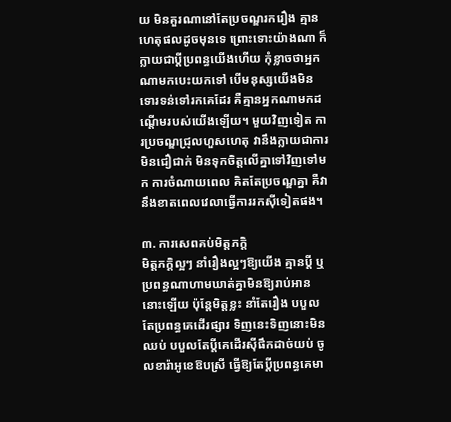យ មិនគួរណានៅតែប្រចណ្ឌរករឿង គ្មានហេតុផលដូចមុនទេ ព្រោះទោះយ៉ាងណា ក៏ក្លាយជាប្ដីប្រពន្ធយើងហើយ កុំខ្លាចថាអ្នកណាមកបេះយកទៅ បើមនុស្សយើងមិនទោរទន់ទៅរកគេដែរ គឺគ្មានអ្នកណាមកដណ្ដើមរបស់យើងឡើយ។ មួយវិញទៀត ការប្រចណ្ឌជ្រុលហួសហេតុ វានឹងក្លាយជាការមិនជឿជាក់ មិនទុកចិត្តលើគ្នាទៅវិញទៅមក ការចំណាយពេល គិតតែប្រចណ្ឌគ្នា គឺវានឹងខាតពេលវេលាធ្វើការរកស៊ីទៀតផង។

៣. ការសេពគប់មិត្តភក្តិ
មិត្តភក្តិល្អៗ នាំរឿងល្អៗឱ្យយើង គ្មានប្ដី ឬប្រពន្ធណាហាមឃាត់គ្នាមិនឱ្យរាប់អាននោះឡើយ ប៉ុន្តែមិត្តខ្លះ នាំតែរឿង បបួលតែប្រពន្ធគេដើរផ្សារ ទិញនេះទិញនោះមិនឈប់ បបួលតែប្ដីគេដើរស៊ីផឹកដាច់យប់ ចូលខារ៉ាអូខេឱបស្រី ធ្វើឱ្យតែប្ដីប្រពន្ធគេមា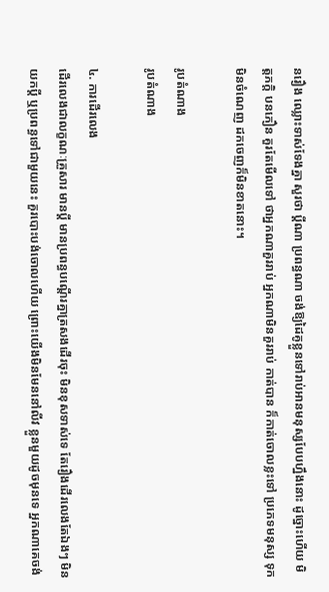នរឿង ឈ្លោះទាស់ទែងគ្នា សួរថា ប្ដីណា ប្រពន្ធណា ចង់ឱ្យដៃគូខ្លួនទៅរាប់អានមនុស្សបែបហ្នឹងនោះ ដូច្នោះហើយ មិត្តភក្តិ បនភឿន គួរតែមើលទៅ ថាអ្នកណាគួររាប់ អ្នកណាមិនគួររាប់ កាត់បាន ក៏កាត់ចោលខ្លះទៅ ប្រភេទមនុស្ស ទុកមិនចំណេញ ដកចេញក៏មិនខាតនោះ។

រូបតំណាង
រូបតំណាង

៤. ការដើរលេង
ដើរលេងជាលក្ខណៈគ្រួសារ មានប្ដី មានប្រពន្ធបណ្ដើរគ្នាត្រសងដើរចុះ មិនខុសទាស់ទេ តែរឿងដើរលេងតែឯងៗ មិនយកប្ដី ឬប្រពន្ធទៅជាមួយនេះ គួរបោះបង់ចោលហើយ ព្រោះយើងមិនមែននៅលីវ ខ្លួនមួយដូចមុនទេ អ្នកណាគេចង់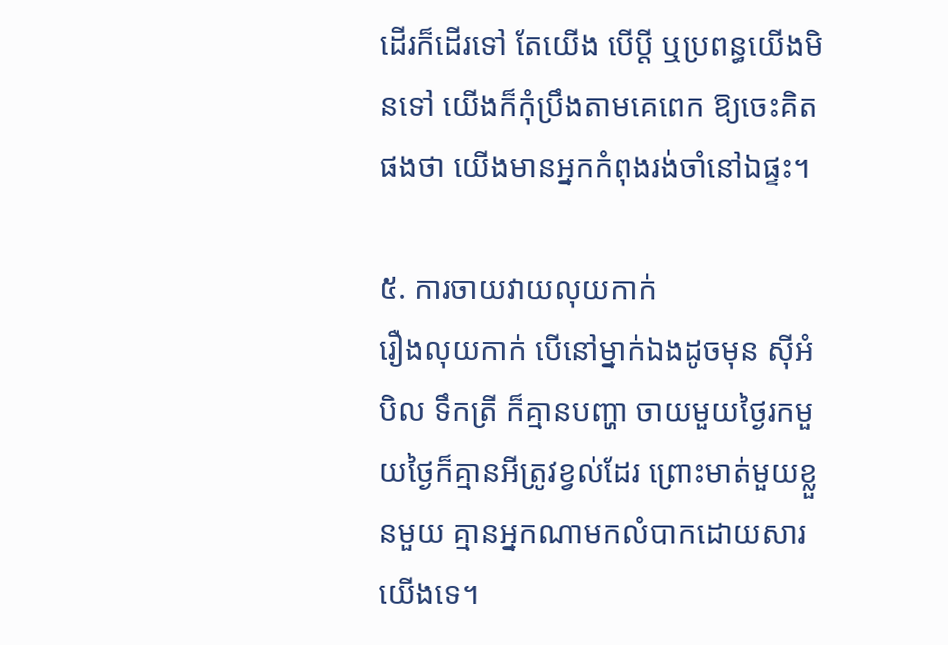ដើរក៏ដើរទៅ តែយើង បើប្ដី ឬប្រពន្ធយើងមិនទៅ យើងក៏កុំប្រឹងតាមគេពេក ឱ្យចេះគិតផងថា យើងមានអ្នកកំពុងរង់ចាំនៅឯផ្ទះ។

៥. ការចាយវាយលុយកាក់
រឿងលុយកាក់ បើនៅម្នាក់ឯងដូចមុន ស៊ីអំបិល ទឹកត្រី ក៏គ្មានបញ្ហា ចាយមួយថ្ងៃរកមួយថ្ងៃក៏គ្មានអីត្រូវខ្វល់ដែរ ព្រោះមាត់មួយខ្លួនមួយ គ្មានអ្នកណាមកលំបាកដោយសារយើងទេ។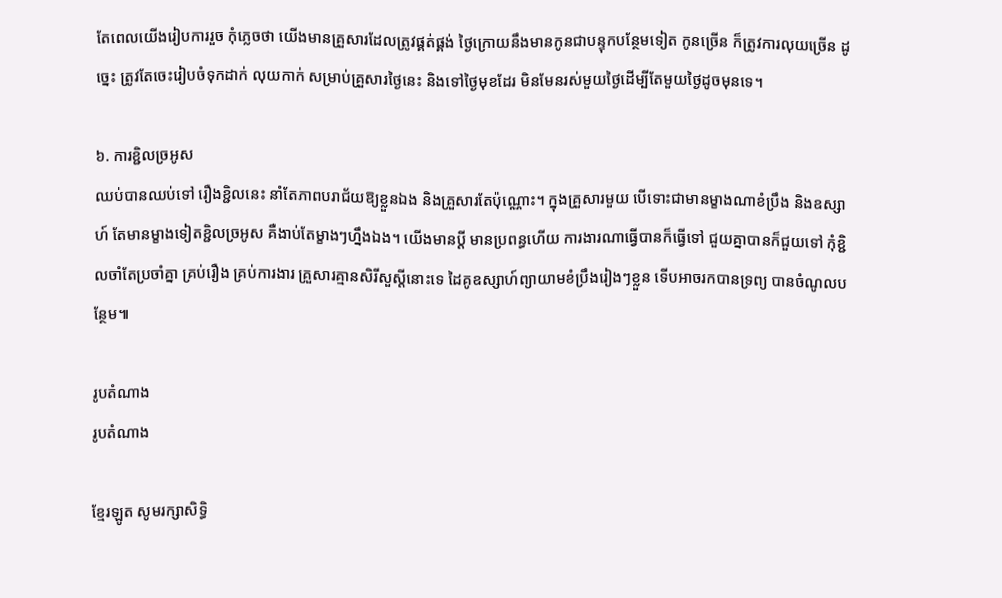តែពេលយើងរៀបការរួច កុំភ្លេចថា យើងមានគ្រួសារដែលត្រូវផ្គត់ផ្គង់ ថ្ងៃក្រោយនឹងមានកូនជាបន្ទុកបន្ថែមទៀត កូនច្រើន ក៏ត្រូវការលុយច្រើន ដូច្នេះ ត្រូវតែចេះរៀបចំទុកដាក់ លុយកាក់ សម្រាប់គ្រួសារថ្ងៃនេះ និងទៅថ្ងៃមុខដែរ មិនមែនរស់មួយថ្ងៃដើម្បីតែមួយថ្ងៃដូចមុនទេ។

៦. ការខ្ជិលច្រអូស
ឈប់បានឈប់ទៅ រឿងខ្ជិលនេះ នាំតែភាពបរាជ័យឱ្យខ្លួនឯង និងគ្រួសារតែប៉ុណ្ណោះ។ ក្នុងគ្រួសារមួយ បើទោះជាមានម្ខាងណាខំប្រឹង និងឧស្សាហ៍ តែមានម្ខាងទៀតខ្ជិលច្រអូស គឺងាប់តែម្ខាងៗហ្នឹងឯង។ យើងមានប្ដី មានប្រពន្ធហើយ ការងារណាធ្វើបានក៏ធ្វើទៅ ជួយគ្នាបានក៏ជួយទៅ កុំខ្ជិលចាំតែប្រចាំគ្នា គ្រប់រឿង គ្រប់ការងារ គ្រួសារគ្មានសិរីសួស្ដីនោះទេ ដៃគូឧស្សាហ៍ព្យាយាមខំប្រឹងរៀងៗខ្លួន ទើបអាចរកបានទ្រព្យ បានចំណូលបន្ថែម៕

រូបតំណាង
រូបតំណាង

ខ្មែរឡូត សូមរក្សាសិទ្ធិ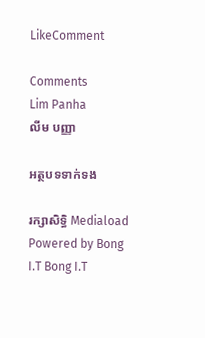LikeComment

Comments
Lim Panha
លីម បញ្ញា

អត្ថបទទាក់ទង

រក្សាសិទ្ធិ Mediaload
Powered by Bong I.T Bong I.T